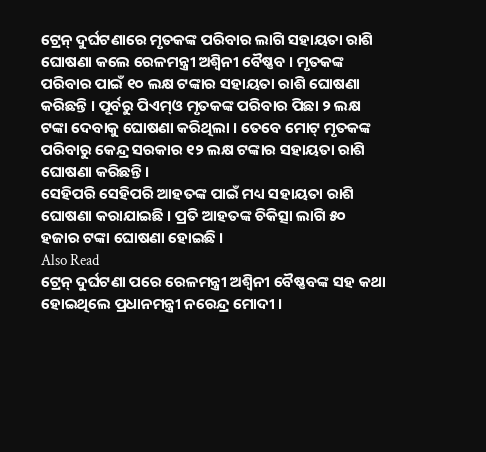ଟ୍ରେନ୍ ଦୁର୍ଘଟଣାରେ ମୃତକଙ୍କ ପରିବାର ଲାଗି ସହାୟତା ରାଶି ଘୋଷଣା କଲେ ରେଳମନ୍ତ୍ରୀ ଅଶ୍ୱିନୀ ବୈଷ୍ଣବ । ମୃତକଙ୍କ ପରିବାର ପାଇଁ ୧୦ ଲକ୍ଷ ଟଙ୍କାର ସହାୟତା ରାଶି ଘୋଷଣା କରିଛନ୍ତି । ପୂର୍ବରୁ ପିଏମ୍ଓ ମୃତକଙ୍କ ପରିବାର ପିଛା ୨ ଲକ୍ଷ ଟଙ୍କା ଦେବାକୁ ଘୋଷଣା କରିଥିଲା । ତେବେ ମୋଟ୍ ମୃତକଙ୍କ ପରିବାରୁ କେନ୍ଦ୍ର ସରକାର ୧୨ ଲକ୍ଷ ଟଙ୍କାର ସହାୟତା ରାଶି ଘୋଷଣା କରିଛନ୍ତି ।
ସେହିପରି ସେହିପରି ଆହତଙ୍କ ପାଇଁ ମଧ୍ୟ ସହାୟତା ରାଶି ଘୋଷଣା କରାଯାଇଛି । ପ୍ରତି ଆହତଙ୍କ ଚିକିତ୍ସା ଲାଗି ୫୦ ହଜାର ଟଙ୍କା ଘୋଷଣା ହୋଇଛି ।
Also Read
ଟ୍ରେନ୍ ଦୁର୍ଘଟଣା ପରେ ରେଳମନ୍ତ୍ରୀ ଅଶ୍ୱିନୀ ବୈଷ୍ଣବଙ୍କ ସହ କଥା ହୋଇଥିଲେ ପ୍ରଧାନମନ୍ତ୍ରୀ ନରେନ୍ଦ୍ର ମୋଦୀ ।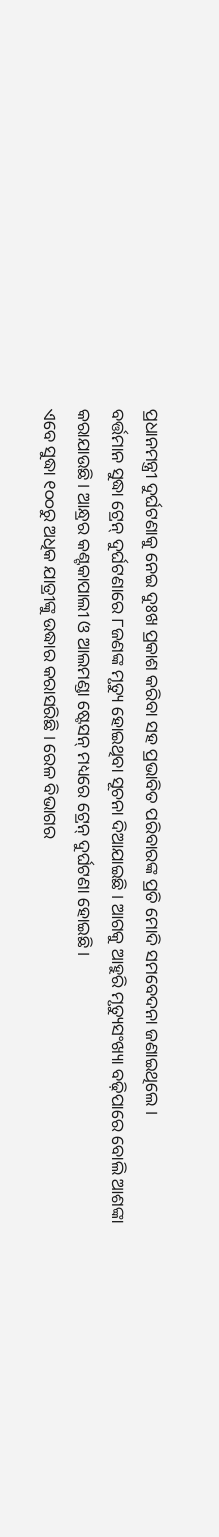ପ୍ରଧାନମନ୍ତ୍ରୀ ଦୁର୍ଘଟଣାକୁ ନେଇ ଦୁଃଖ ପ୍ରକାଶ କରିବା ସହ ପ୍ରଭାବିତ ପରିବାରଙ୍କ ପ୍ରତି ମୋଦି ସମବେଦନା ଜଣାଇଥିଲେ ।
ବର୍ତ୍ତମାନ ସୁଦ୍ଧା ଟ୍ରେନ୍ ଦୁର୍ଘଟଣାରେ ୮ଜଣଙ୍କ ମୃତ୍ୟୁ ହୋଇଥିବା ସୂଚନା ଦିଆଯାଇଛି । ଆଗକୁ ଆହୁରି ମୃତ୍ୟୁସଂଖ୍ୟା ବଢ଼ିପାରେ ବୋଲି ଆଶଙ୍କା କରାଯାଉଛି । ଆନ୍ଧ୍ରର କଣ୍ଟକାପାଲୀ ଓ ଆଲମଣ୍ଡା ଷ୍ଟେସନ୍ ମଧ୍ୟରେ ଟ୍ରେନ୍ ଦୁର୍ଘଟଣା ହୋଇଛି ।
ଏବେ ସୁଦ୍ଧା ୧୦୦ରୁ ଅଧିକ ଯାତ୍ରୀଙ୍କୁ ଉଦ୍ଧାର କରାସରିଛି । ରେଳ ବିଭାଗର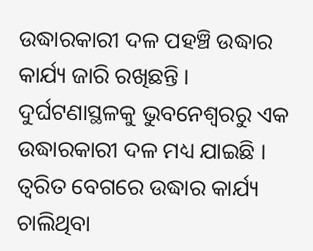ଉଦ୍ଧାରକାରୀ ଦଳ ପହଞ୍ଚି ଉଦ୍ଧାର କାର୍ଯ୍ୟ ଜାରି ରଖିଛନ୍ତି । ଦୁର୍ଘଟଣାସ୍ଥଳକୁ ଭୁବନେଶ୍ୱରରୁ ଏକ ଉଦ୍ଧାରକାରୀ ଦଳ ମଧ୍ୟ ଯାଇଛି । ତ୍ୱରିତ ବେଗରେ ଉଦ୍ଧାର କାର୍ଯ୍ୟ ଚାଲିଥିବା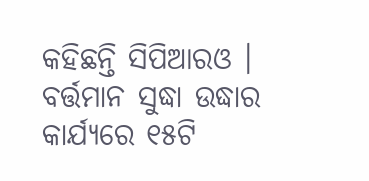କହିଛନ୍ତି ସିପିଆରଓ । ବର୍ତ୍ତମାନ ସୁଦ୍ଧା ଉଦ୍ଧାର କାର୍ଯ୍ୟରେ ୧୫ଟି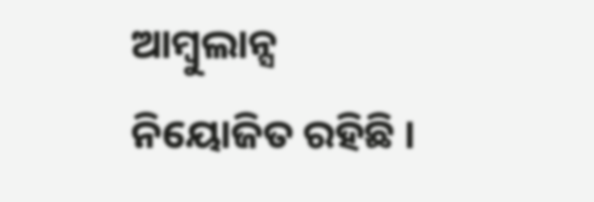ଆମ୍ବୁଲାନ୍ସ ନିୟୋଜିତ ରହିଛି ।